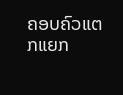ຄອບຄົວແຕກແຍກ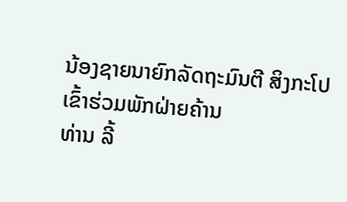ນ້ອງຊາຍນາຍົກລັດຖະມົນຕີ ສິງກະໂປເຂົ້າຮ່ວມພັກຝ່າຍຄ້ານ
ທ່ານ ລີ້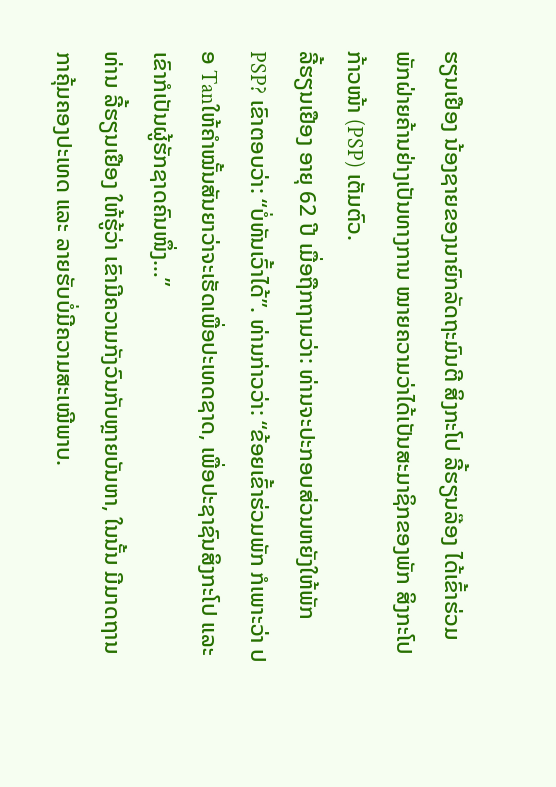ຮຽນເຢືອງ ນ້ອງຊາຍຂອງນາຍົກລັດຖະມົນຕີ ສິງກະໂປ ລີ້ຮຽນລ໊ອງ ໄດ້ເຂົ້າຮ່ວມພັກຝ່າຍຄ້ານຢ່າງເປັນທາງການ ໝາຍຄວາມວ່າໄດ້ເປັນສະມາຊິກຂອງພັກ ສິງກະໂປ ກ້າວໜ້າ (PSP) ເຕັມຕົວ.
ລີ້ຮຽນເຢືອງ ອາຍຸ 62 ປີ ເມື່ອຖືກຖາມວ່າ: ທ່ານຈະປະກອບສ່ວນຫຍັງໃຫ້ພັກ PSP? ເຂົາຕອບວ່າ: “ບໍ່ທັນເວົ້າໄດ້”. ທ່ານກ່າວວ່າ: “ຂ້ອຍເຂົ້າຮ່ວມພັກ ກໍເພາະວ່າ ປອ Tanໃຫ້ຄຳໝັ້ນສັນຍາວ່າຈະເຮັດເພື່ອປະເທດຊາດ, ເພື່ອປະຊາຊົນສິງກະໂປ ແລະ ເຂົາກໍເປັນຜູ້ຮັກຊາດຄົນໜຶ່ງ…”
ທ່ານ ລີ້ຮຽນເຢືອງ ໃຫ້ຮູ້ວ່າ ເຂົາມີຄວາມກັງວົນກັບຫຼາຍບັນຫາ, ໃນນັ້ນ ມີມາດຖານກາຄຸ້ມຄອງປະເທດ ແລະ ລາຍຮັບບໍ່ມີຄວາມສະເໝີພາບ.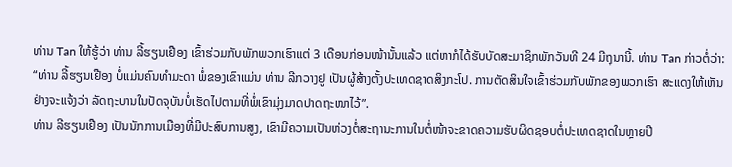ທ່ານ Tan ໃຫ້ຮູ້ວ່າ ທ່ານ ລີ້ຮຽນເຢືອງ ເຂົ້າຮ່ວມກັບພັກພວກເຮົາແຕ່ 3 ເດືອນກ່ອນໜ້ານັ້ນແລ້ວ ແຕ່ຫາກໍໄດ້ຮັບບັດສະມາຊິກພັກວັນທີ 24 ມີຖຸນານີ້. ທ່ານ Tan ກ່າວຕໍ່ວ່າ: “ທ່ານ ລີ້ຮຽນເຢືອງ ບໍ່ແມ່ນຄົນທຳມະດາ ພໍ່ຂອງເຂົາແມ່ນ ທ່ານ ລີກວາງຢູ ເປັນຜູ້ສ້າງຕັ້ງປະເທດຊາດສິງກະໂປ. ການຕັດສິນໃຈເຂົ້າຮ່ວມກັບພັກຂອງພວກເຮົາ ສະແດງໃຫ້ເຫັນຢ່າງຈະແຈ້ງວ່າ ລັດຖະບານໃນປັດຈຸບັນບໍ່ເຮັດໄປຕາມທີ່ພໍ່ເຂົາມຸ່ງມາດປາດຖະໜາໄວ້”.
ທ່ານ ລີຮຽນເຢືອງ ເປັນນັກການເມືອງທີ່ມີປະສົບການສູງ, ເຂົາມີຄວາມເປັນຫ່ວງຕໍ່ສະຖານະການໃນຕໍ່ໜ້າຈະຂາດຄວາມຮັບຜິດຊອບຕໍ່ປະເທດຊາດໃນຫຼາຍປີ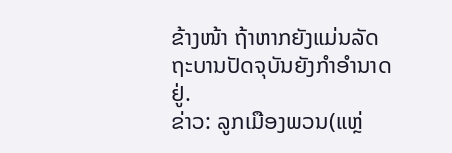ຂ້າງໜ້າ ຖ້າຫາກຍັງແມ່ນລັດຖະບານປັດຈຸບັນຍັງກຳອຳນາດຢູ່.
ຂ່າວ: ລູກເມືອງພວນ(ແຫຼ່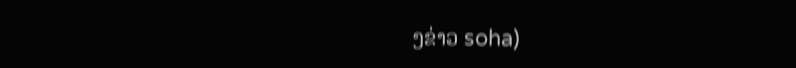ງຂ່າວ soha)